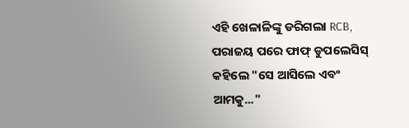ଏହି ଖେଳାଳିଙ୍କୁ ଡରିଗଲା RCB, ପରାଜୟ ପରେ ଫାଫ୍ ଡୁପଲେସିସ୍ କହିଲେ "ସେ ଆସିଲେ ଏବଂ ଆମକୁ..."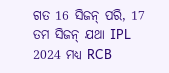ଗତ 16 ସିଜନ୍ ପରି, 17 ତମ ସିଜନ୍ ଯଥା IPL 2024 ମଧ୍ୟ RCB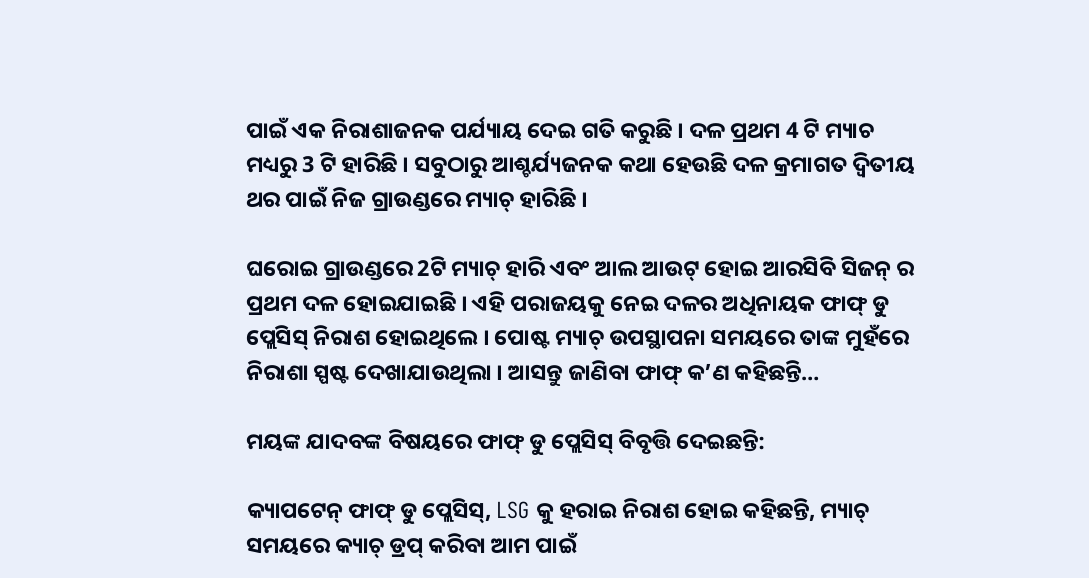ପାଇଁ ଏକ ନିରାଶାଜନକ ପର୍ଯ୍ୟାୟ ଦେଇ ଗତି କରୁଛି । ଦଳ ପ୍ରଥମ 4 ଟି ମ୍ୟାଚ ମଧ୍ୟରୁ 3 ଟି ହାରିଛି । ସବୁଠାରୁ ଆଶ୍ଚର୍ଯ୍ୟଜନକ କଥା ହେଉଛି ଦଳ କ୍ରମାଗତ ଦ୍ୱିତୀୟ ଥର ପାଇଁ ନିଜ ଗ୍ରାଉଣ୍ଡରେ ମ୍ୟାଚ୍ ହାରିଛି ।

ଘରୋଇ ଗ୍ରାଉଣ୍ଡରେ 2ଟି ମ୍ୟାଚ୍ ହାରି ଏବଂ ଆଲ ଆଉଟ୍ ହୋଇ ଆରସିବି ସିଜନ୍ ର ପ୍ରଥମ ଦଳ ହୋଇଯାଇଛି । ଏହି ପରାଜୟକୁ ନେଇ ଦଳର ଅଧିନାୟକ ଫାଫ୍ ଡୁ ପ୍ଲେସିସ୍ ନିରାଶ ହୋଇଥିଲେ । ପୋଷ୍ଟ ମ୍ୟାଚ୍ ଉପସ୍ଥାପନା ସମୟରେ ତାଙ୍କ ମୁହଁରେ ନିରାଶା ସ୍ପଷ୍ଟ ଦେଖାଯାଉଥିଲା । ଆସନ୍ତୁ ଜାଣିବା ଫାଫ୍ କ’ଣ କହିଛନ୍ତି…

ମୟଙ୍କ ଯାଦବଙ୍କ ବିଷୟରେ ଫାଫ୍ ଡୁ ପ୍ଲେସିସ୍ ବିବୃତ୍ତି ଦେଇଛନ୍ତି:

କ୍ୟାପଟେନ୍ ଫାଫ୍ ଡୁ ପ୍ଲେସିସ୍, LSG କୁ ହରାଇ ନିରାଶ ହୋଇ କହିଛନ୍ତି, ମ୍ୟାଚ୍ ସମୟରେ କ୍ୟାଚ୍ ଡ୍ରପ୍ କରିବା ଆମ ପାଇଁ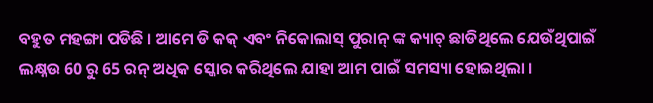ବହୁତ ମହଙ୍ଗା ପଡିଛି । ଆମେ ଡି କକ୍ ଏବଂ ନିକୋଲାସ୍ ପୁରାନ୍ ଙ୍କ କ୍ୟାଚ୍ ଛାଡିଥିଲେ ଯେଉଁଥିପାଇଁ ଲକ୍ଷ୍ନଉ 60 ରୁ 65 ରନ୍ ଅଧିକ ସ୍କୋର କରିଥିଲେ ଯାହା ଆମ ପାଇଁ ସମସ୍ୟା ହୋଇଥିଲା ।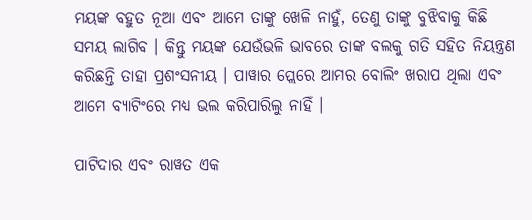ମୟଙ୍କ ବହୁତ ନୂଆ ଏବଂ ଆମେ ତାଙ୍କୁ ଖେଳି ନାହୁଁ, ତେଣୁ ତାଙ୍କୁ ବୁଝିବାକୁ କିଛି ସମୟ ଲାଗିବ । କିନ୍ତୁ ମୟଙ୍କ ଯେଉଁଭଳି ଭାବରେ ତାଙ୍କ ବଲକୁ ଗତି ସହିତ ନିୟନ୍ତ୍ରଣ କରିଛନ୍ତି ତାହା ପ୍ରଶଂସନୀୟ । ପାୱାର ପ୍ଲେରେ ଆମର ବୋଲିଂ ଖରାପ ଥିଲା ଏବଂ ଆମେ ବ୍ୟାଟିଂରେ ମଧ୍ୟ ଭଲ କରିପାରିଲୁ ନାହିଁ ।

ପାଟିଦାର ଏବଂ ରାୱତ ଏକ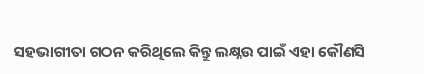ସହଭାଗୀତା ଗଠନ କରିଥିଲେ କିନ୍ତୁ ଲକ୍ଷ୍ନଉ ପାଇଁ ଏହା କୌଣସି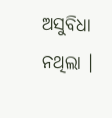ଅସୁବିଧା ନଥିଲା ।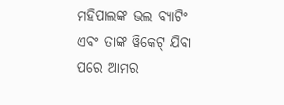ମହିପାଲଙ୍କ ଭଲ ବ୍ୟାଟିଂ ଏବଂ ତାଙ୍କ ୱିକେଟ୍ ଯିବା ପରେ ଆମର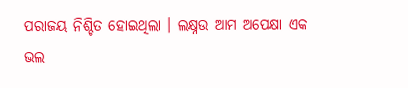ପରାଜୟ ନିଶ୍ଚିତ ହୋଇଥିଲା । ଲକ୍ଷ୍ନଉ ଆମ ଅପେକ୍ଷା ଏକ ଭଲ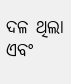ଦଳ ଥିଲା ଏବଂ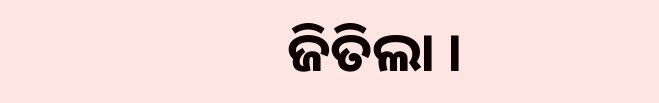ଜିତିଲା ।